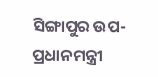ସିଙ୍ଗାପୁର ଉପ-ପ୍ରଧାନମନ୍ତ୍ରୀ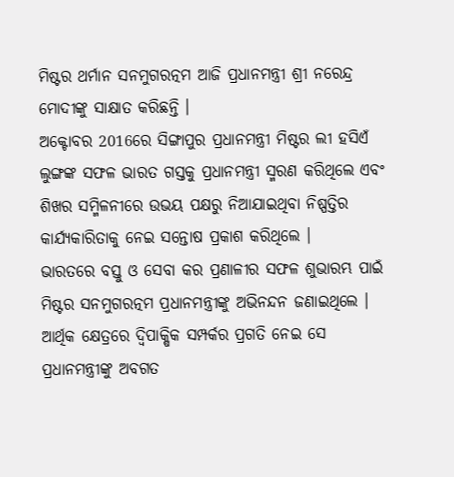ମିଷ୍ଟର ଥର୍ମାନ ସନମୁଗରତ୍ନମ ଆଜି ପ୍ରଧାନମନ୍ତ୍ରୀ ଶ୍ରୀ ନରେନ୍ଦ୍ର ମୋଦୀଙ୍କୁ ସାକ୍ଷାତ କରିଛନ୍ତି ।
ଅକ୍ଟୋବର 2016ରେ ସିଙ୍ଗାପୁର ପ୍ରଧାନମନ୍ତ୍ରୀ ମିଷ୍ଟର ଲୀ ହସିଏଁ ଲୁଙ୍ଗଙ୍କ ସଫଳ ଭାରତ ଗସ୍ତକୁ ପ୍ରଧାନମନ୍ତ୍ରୀ ସ୍ମରଣ କରିଥିଲେ ଏବଂ ଶିଖର ସମ୍ମିଳନୀରେ ଉଭୟ ପକ୍ଷରୁ ନିଆଯାଇଥିବା ନିଷ୍ପତ୍ତିର କାର୍ଯ୍ୟକାରିତାକୁ ନେଇ ସନ୍ତୋଷ ପ୍ରକାଶ କରିଥିଲେ ।
ଭାରତରେ ବସ୍ତୁ ଓ ସେବା କର ପ୍ରଣାଳୀର ସଫଳ ଶୁଭାରମ୍ଭ ପାଇଁ ମିଷ୍ଟର ସନମୁଗରତ୍ନମ ପ୍ରଧାନମନ୍ତ୍ରୀଙ୍କୁ ଅଭିନନ୍ଦନ ଜଣାଇଥିଲେ । ଆର୍ଥିକ କ୍ଷେତ୍ରରେ ଦ୍ଵିପାକ୍ଷିକ ସମ୍ପର୍କର ପ୍ରଗତି ନେଇ ସେ ପ୍ରଧାନମନ୍ତ୍ରୀଙ୍କୁ ଅବଗତ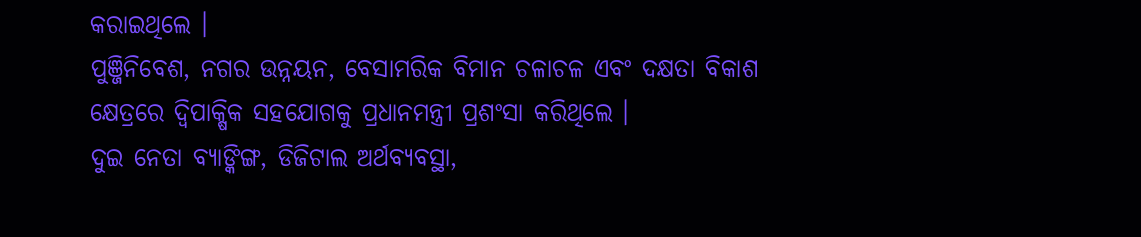କରାଇଥିଲେ ।
ପୁଞ୍ଜିନିବେଶ, ନଗର ଉନ୍ନୟନ, ବେସାମରିକ ବିମାନ ଚଳାଚଳ ଏବଂ ଦକ୍ଷତା ବିକାଶ କ୍ଷେତ୍ରରେ ଦ୍ଵିପାକ୍ଷିକ ସହଯୋଗକୁ ପ୍ରଧାନମନ୍ତ୍ରୀ ପ୍ରଶଂସା କରିଥିଲେ ।
ଦୁଇ ନେତା ବ୍ୟାଙ୍କିଙ୍ଗ, ଡିଜିଟାଲ ଅର୍ଥବ୍ୟବସ୍ଥା,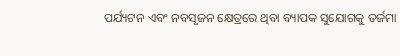ପର୍ଯ୍ୟଟନ ଏବଂ ନବସୃଜନ କ୍ଷେତ୍ରରେ ଥିବା ବ୍ୟାପକ ସୁଯୋଗକୁ ତର୍ଜମା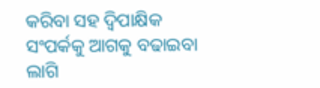କରିବା ସହ ଦ୍ଵିପାକ୍ଷିକ ସଂପର୍କକୁ ଆଗକୁ ବଢାଇବା ଲାଗି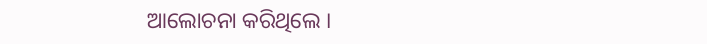ଆଲୋଚନା କରିଥିଲେ ।